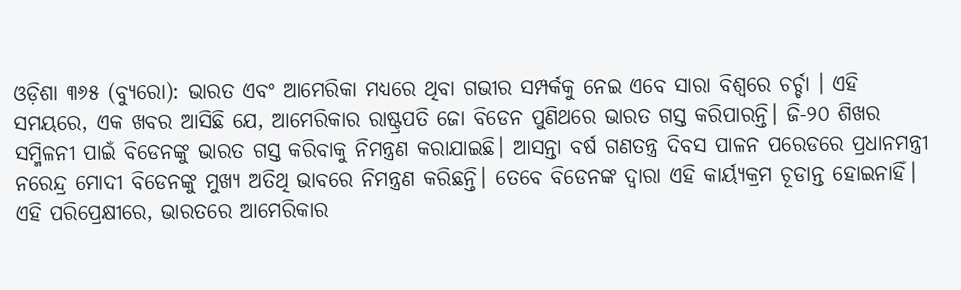ଓଡ଼ିଶା ୩୬୫ (ବ୍ୟୁରୋ): ଭାରତ ଏବଂ ଆମେରିକା ମଧ୍ୟରେ ଥିବା ଗଭୀର ସମ୍ପର୍କକୁ ନେଇ ଏବେ ସାରା ବିଶ୍ୱରେ ଚର୍ଚ୍ଚା । ଏହି ସମୟରେ, ଏକ ଖବର ଆସିଛି ଯେ, ଆମେରିକାର ରାଷ୍ଟ୍ରପତି ଜୋ ବିଡେନ ପୁଣିଥରେ ଭାରତ ଗସ୍ତ କରିପାରନ୍ତି। ଜି-୨୦ ଶିଖର ସମ୍ମିଳନୀ ପାଇଁ ବିଡେନଙ୍କୁ ଭାରତ ଗସ୍ତ କରିବାକୁ ନିମନ୍ତ୍ରଣ କରାଯାଇଛି। ଆସନ୍ତା ବର୍ଷ ଗଣତନ୍ତ୍ର ଦିବସ ପାଳନ ପରେଡରେ ପ୍ରଧାନମନ୍ତ୍ରୀ ନରେନ୍ଦ୍ର ମୋଦୀ ବିଡେନଙ୍କୁ ମୁଖ୍ୟ ଅତିଥି ଭାବରେ ନିମନ୍ତ୍ରଣ କରିଛନ୍ତି। ତେବେ ବିଡେନଙ୍କ ଦ୍ୱାରା ଏହି କାର୍ୟ୍ୟକ୍ରମ ଚୂଡାନ୍ତ ହୋଇନାହିଁ।
ଏହି ପରିପ୍ରେକ୍ଷୀରେ, ଭାରତରେ ଆମେରିକାର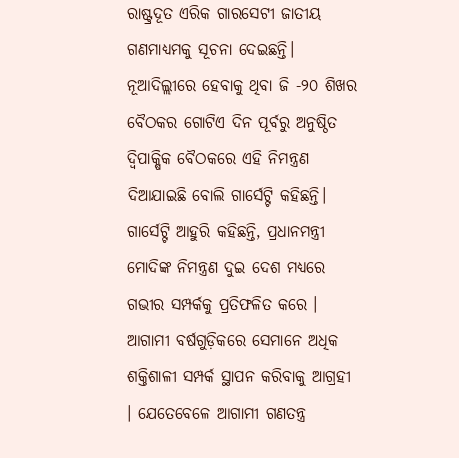ରାଷ୍ଟ୍ରଦୂତ ଏରିକ ଗାରସେଟୀ ଜାତୀୟ ଗଣମାଧ୍ୟମକୁ ସୂଚନା ଦେଇଛନ୍ତି। ନୂଆଦିଲ୍ଲୀରେ ହେବାକୁ ଥିବା ଜି -୨୦ ଶିଖର ବୈଠକର ଗୋଟିଏ ଦିନ ପୂର୍ବରୁ ଅନୁଷ୍ଠିତ ଦ୍ୱିପାକ୍ଷିକ ବୈଠକରେ ଏହି ନିମନ୍ତ୍ରଣ ଦିଆଯାଇଛି ବୋଲି ଗାର୍ସେଟ୍ଟି କହିଛନ୍ତି। ଗାର୍ସେଟ୍ଟି ଆହୁରି କହିଛନ୍ତି, ପ୍ରଧାନମନ୍ତ୍ରୀ ମୋଦିଙ୍କ ନିମନ୍ତ୍ରଣ ଦୁଇ ଦେଶ ମଧ୍ୟରେ ଗଭୀର ସମ୍ପର୍କକୁ ପ୍ରତିଫଳିତ କରେ । ଆଗାମୀ ବର୍ଷଗୁଡ଼ିକରେ ସେମାନେ ଅଧିକ ଶକ୍ତିଶାଳୀ ସମ୍ପର୍କ ସ୍ଥାପନ କରିବାକୁ ଆଗ୍ରହୀ । ଯେତେବେଳେ ଆଗାମୀ ଗଣତନ୍ତ୍ର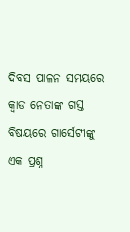ଦିବସ ପାଳନ ସମୟରେ କ୍ୱାଡ ନେତାଙ୍କ ଗସ୍ତ ବିଷୟରେ ଗାର୍ସେଟୀଙ୍କୁ ଏକ ପ୍ରଶ୍ନ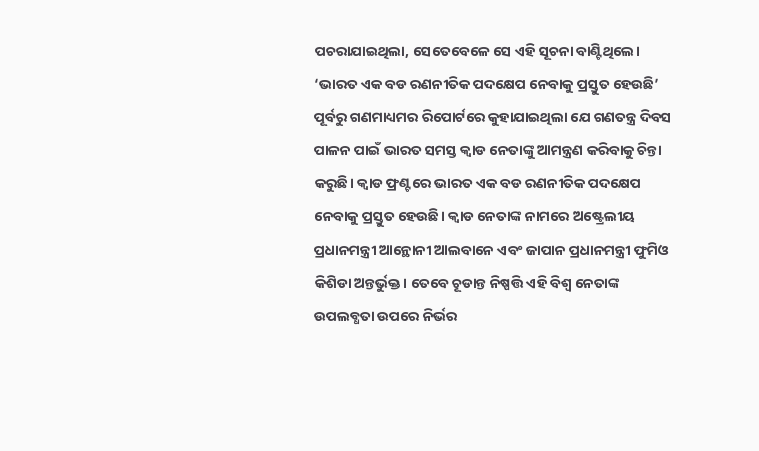ପଚରାଯାଇଥିଲା, ସେତେବେଳେ ସେ ଏହି ସୂଚନା ବାଣ୍ଟିଥିଲେ।
‘ଭାରତ ଏକ ବଡ ରଣନୀତିକ ପଦକ୍ଷେପ ନେବାକୁ ପ୍ରସ୍ତୁତ ହେଉଛି’
ପୂର୍ବରୁ ଗଣମାଧ୍ୟମର ରିପୋର୍ଟରେ କୁହାଯାଇଥିଲା ଯେ ଗଣତନ୍ତ୍ର ଦିବସ ପାଳନ ପାଇଁ ଭାରତ ସମସ୍ତ କ୍ୱାଡ ନେତାଙ୍କୁ ଆମନ୍ତ୍ରଣ କରିବାକୁ ଚିନ୍ତା କରୁଛି। କ୍ୱାଡ ଫ୍ରଣ୍ଟରେ ଭାରତ ଏକ ବଡ ରଣନୀତିକ ପଦକ୍ଷେପ ନେବାକୁ ପ୍ରସ୍ତୁତ ହେଉଛି। କ୍ୱାଡ ନେତାଙ୍କ ନାମରେ ଅଷ୍ଟ୍ରେଲୀୟ ପ୍ରଧାନମନ୍ତ୍ରୀ ଆନ୍ଥୋନୀ ଆଲବାନେ ଏବଂ ଜାପାନ ପ୍ରଧାନମନ୍ତ୍ରୀ ଫୁମିଓ କିଶିଡା ଅନ୍ତର୍ଭୁକ୍ତ। ତେବେ ଚୂଡାନ୍ତ ନିଷ୍ପତ୍ତି ଏହି ବିଶ୍ୱ ନେତାଙ୍କ ଉପଲବ୍ଧତା ଉପରେ ନିର୍ଭର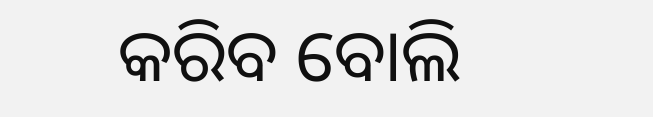କରିବ ବୋଲି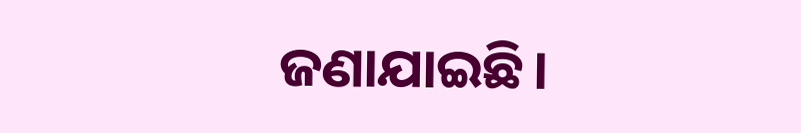ଜଣାଯାଇଛି।